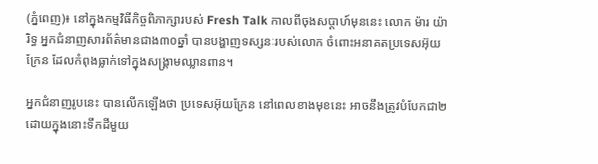(ភ្នំពេញ)៖ នៅក្នុងកម្មវិធីកិច្ចពិភាក្សារបស់ Fresh Talk កាលពីចុងសប្តាហ៍មុននេះ លោក ម៉ារ យ៉ារិទ្ធ អ្នកជំនាញសារព័ត៌មានជាង៣០ឆ្នាំ បានបង្ហាញទស្សនៈរបស់លោក ចំពោះអនាគតប្រទេសអ៊ុយក្រែន ដែលកំពុងធ្លាក់ទៅក្នុងសង្គ្រាមឈ្លានពាន។

អ្នកជំនាញរូបនេះ បានលើកឡើងថា ប្រទេសអ៊ុយក្រែន នៅពេលខាងមុខនេះ អាចនឹងត្រូវបំបែកជា២ ដោយក្នុងនោះទឹកដីមួយ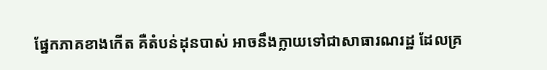ផ្នែកភាគខាងកើត គឺតំបន់ដុនបាស់ អាចនឹងក្លាយទៅជាសាធារណរដ្ឋ ដែលគ្រ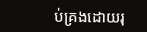ប់គ្រងដោយរុ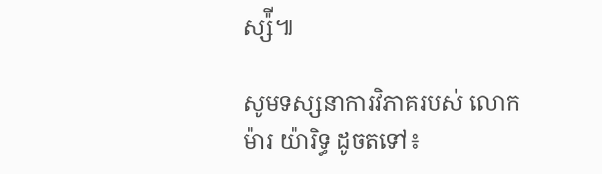ស្ស៉ី៕

សូមទស្សនាការវិភាគរបស់ លោក ម៉ារ យ៉ារិទ្ធ ដូចតទៅ៖